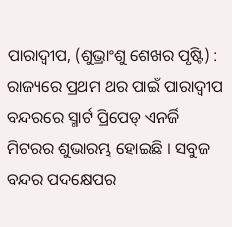ପାରାଦ୍ୱୀପ, (ଶୁଭ୍ରାଂଶୁ ଶେଖର ପୃଷ୍ଟି) : ରାଜ୍ୟରେ ପ୍ରଥମ ଥର ପାଇଁ ପାରାଦ୍ୱୀପ ବନ୍ଦରରେ ସ୍ମାର୍ଟ ପ୍ରିପେଡ୍ ଏନର୍ଜି ମିଟରର ଶୁଭାରମ୍ଭ ହୋଇଛି । ସବୁଜ ବନ୍ଦର ପଦକ୍ଷେପର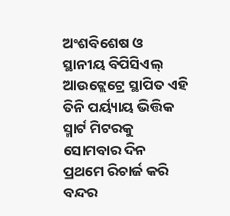ଅଂଶବିଶେଷ ଓ ସ୍ଥାନୀୟ ବିପିସିଏଲ୍ ଆଉଟ୍ଲେଟ୍ରେ ସ୍ଥାପିତ ଏହି ତିନି ପର୍ୟ୍ୟାୟ ଭିତ୍ତିକ ସ୍ମାର୍ଟ ମିଟରକୁ ସୋମବାର ଦିନ ପ୍ରଥମେ ରିଚାର୍ଜ କରି ବନ୍ଦର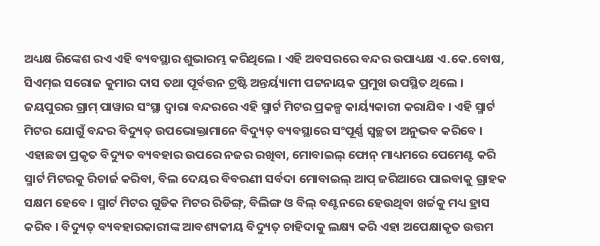ଅଧ୍ୟକ୍ଷ ରିଙ୍କେଶ ରଏ ଏହି ବ୍ୟବସ୍ଥାର ଶୁଭାରମ୍ଭ କରିଥିଲେ । ଏହି ଅବସରରେ ବନ୍ଦର ଉପାଧ୍ୟକ୍ଷ ଏ.କେ.ବୋଷ, ସିଏମ୍ଇ ସରୋଜ କୁମାର ଦାସ ତଥା ପୂର୍ବତ୍ତନ ଟ୍ରଷ୍ଟି ଅନ୍ତର୍ୟ୍ୟାମୀ ପଟ୍ଟନାୟକ ପ୍ରମୁଖ ଉପସ୍ଥିତ ଥିଲେ । ଜୟପୁରର ଗ୍ରାମ୍ ପାୱାର ସଂସ୍ଥା ଦ୍ୱାରା ବନ୍ଦରରେ ଏହି ସ୍ମାର୍ଟ ମିଟର ପ୍ରକଳ୍ପ କାର୍ୟ୍ୟକାରୀ କରାଯିବ । ଏହି ସ୍ମାର୍ଟ ମିଟର ଯୋଗୁଁ ବନ୍ଦର ବିଦ୍ୟୁତ୍ ଉପଭୋକ୍ତାମାନେ ବିଦ୍ୟୁତ୍ ବ୍ୟବସ୍ଥାରେ ସଂପୂର୍ଣ୍ଣ ସ୍ୱଚ୍ଛତା ଅନୁଭବ କରିବେ । ଏହାଛଡା ପ୍ରକୃତ ବିଦ୍ୟୁତ ବ୍ୟବହାର ଉପରେ ନଜର ରଖିବା, ମୋବାଇଲ୍ ଫୋନ୍ ମାଧ୍ୟମରେ ପେମେଣ୍ଟ କରି ସ୍ମାର୍ଟ ମିଟରକୁ ରିଚାର୍ଜ କରିବା, ବିଲ ଦେୟର ବିବରଣୀ ସର୍ବଦା ମୋବାଇଲ୍ ଆପ୍ ଜରିଆରେ ପାଇବାକୁ ଗ୍ରାହକ ସକ୍ଷମ ହେବେ । ସ୍ମାର୍ଟ ମିଟର ଗୁଡିକ ମିଟର ରିଡିଙ୍ଗ୍, ବିଲିଙ୍ଗ ଓ ବିଲ୍ ବଣ୍ଟନରେ ହେଉଥିବା ଖର୍ଚ୍ଚକୁ ମଧ୍ୟ ହ୍ରାସ କରିବ । ବିଦ୍ୟୁତ୍ ବ୍ୟବହାରକାରୀଙ୍କ ଆବଶ୍ୟକୀୟ ବିଦ୍ୟୁତ୍ ଚାହିଦାକୁ ଲକ୍ଷ୍ୟ କରି ଏହା ଅପେକ୍ଷାକୃତ ଉତ୍ତମ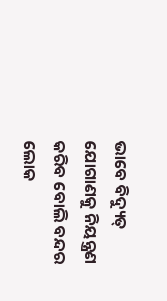ଭାବେ ବିଦ୍ୟୁତ୍ ଯୋଗାଣକୁ ନିୟନ୍ତ୍ରଣ କରିବ ବୋଲି ବନ୍ଦର ଲୋକ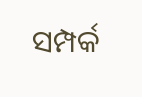ସମ୍ପର୍କ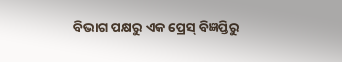ବିଭାଗ ପକ୍ଷରୁ ଏକ ପ୍ରେସ୍ ବିଜ୍ଞପ୍ତିରୁ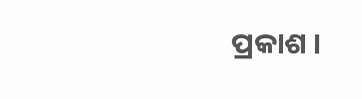ପ୍ରକାଶ ।